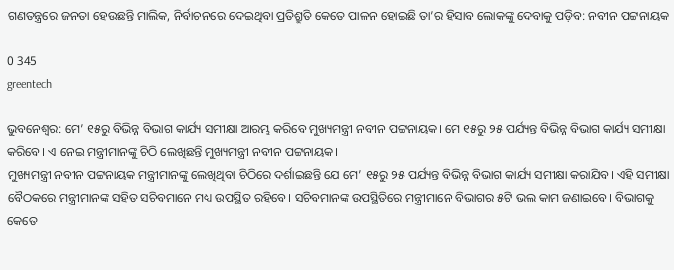ଗଣତନ୍ତ୍ରରେ ଜନତା ହେଉଛନ୍ତି ମାଲିକ, ନିର୍ବାଚନରେ ଦେଇଥିବା ପ୍ରତିଶ୍ରୁତି କେତେ ପାଳନ ହୋଇଛି ତା’ର ହିସାବ ଲୋକଙ୍କୁ ଦେବାକୁ ପଡ଼ିବ: ନବୀନ ପଟ୍ଟନାୟକ

0 345
greentech

ଭୁବନେଶ୍ବର: ମେ’ ୧୫ରୁ ବିଭିନ୍ନ ବିଭାଗ କାର୍ଯ୍ୟ ସମୀକ୍ଷା ଆରମ୍ଭ କରିବେ ମୁଖ୍ୟମନ୍ତ୍ରୀ ନବୀନ ପଟ୍ଟନାୟକ। ମେ ୧୫ରୁ ୨୫ ପର୍ଯ୍ୟନ୍ତ ବିଭିନ୍ନ ବିଭାଗ କାର୍ଯ୍ୟ ସମୀକ୍ଷା କରିବେ। ଏ ନେଇ ମନ୍ତ୍ରୀମାନଙ୍କୁ ଚିଠି ଲେଖିଛନ୍ତି ମୁଖ୍ୟମନ୍ତ୍ରୀ ନବୀନ ପଟ୍ଟନାୟକ।
ମୁଖ୍ୟମନ୍ତ୍ରୀ ନବୀନ ପଟ୍ଟନାୟକ ମନ୍ତ୍ରୀମାନଙ୍କୁ ଲେଖିଥିବା ଚିଠିରେ ଦର୍ଶାଇଛନ୍ତି ଯେ ମେ’ ୧୫ରୁ ୨୫ ପର୍ଯ୍ୟନ୍ତ ବିଭିନ୍ନ ବିଭାଗ କାର୍ଯ୍ୟ ସମୀକ୍ଷା କରାଯିବ। ଏହି ସମୀକ୍ଷା ବୈଠକରେ ମନ୍ତ୍ରୀମାନଙ୍କ ସହିତ ସଚିବମାନେ ମଧ୍ୟ ଉପସ୍ଥିତ ରହିବେ। ସଚିବମାନଙ୍କ ଉପସ୍ଥିତିରେ ମନ୍ତ୍ରୀମାନେ ବିଭାଗର ୫ଟି ଭଲ କାମ ଜଣାଇବେ। ବିଭାଗକୁ କେତେ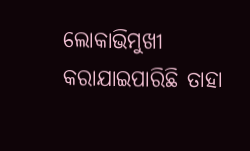ଲୋକାଭିମୁଖୀ କରାଯାଇପାରିଛି ତାହା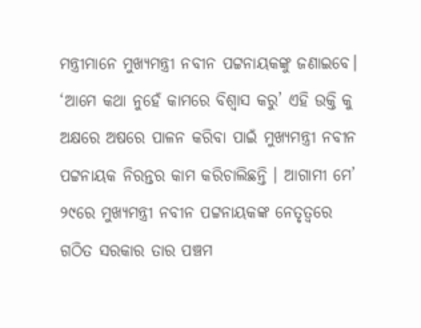ମନ୍ତ୍ରୀମାନେ ମୁଖ୍ୟମନ୍ତ୍ରୀ ନବୀନ ପଟ୍ଟନାୟକଙ୍କୁ ଜଣାଇବେ।
‘ଆମେ କଥା ନୁହେଁ କାମରେ ବିଶ୍ୱାସ କରୁ’ ଏହି ଉକ୍ତି କୁ ଅକ୍ଷରେ ଅଷରେ ପାଳନ କରିବା ପାଇଁ ମୁଖ୍ୟମନ୍ତ୍ରୀ ନବୀନ ପଟ୍ଟନାୟକ ନିରନ୍ତର କାମ କରିଚାଲିଛନ୍ତି । ଆଗାମୀ ମେ’ ୨୯ରେ ମୁଖ୍ୟମନ୍ତ୍ରୀ ନବୀନ ପଟ୍ଟନାୟକଙ୍କ ନେତୃତ୍ବରେ ଗଠିତ ସରକାର ତାର ପଞ୍ଚମ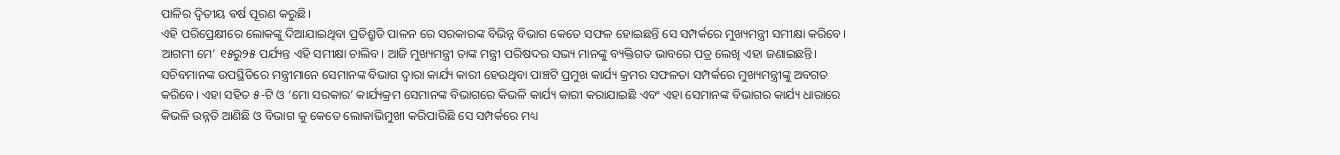ପାଳିର ଦ୍ବିତୀୟ ଵର୍ଷ ପୂରଣ କରୁଛି।
ଏହି ପରିପ୍ରେକ୍ଷୀରେ ଲୋକଙ୍କୁ ଦିଆଯାଇଥିବା ପ୍ରତିଶ୍ରୁତି ପାଳନ ରେ ସରକାରଙ୍କ ବିଭିନ୍ନ ବିଭାଗ କେତେ ସଫଳ ହୋଇଛନ୍ତି ସେ ସମ୍ପର୍କରେ ମୁଖ୍ୟମନ୍ତ୍ରୀ ସମୀକ୍ଷା କରିବେ। ଆଗମୀ ମେ’ ୧୫ରୁ୨୫ ପର୍ଯ୍ୟନ୍ତ ଏହି ସମୀକ୍ଷା ଚାଲିବ। ଆଜି ମୁଖ୍ୟମନ୍ତ୍ରୀ ତାଙ୍କ ମନ୍ତ୍ରୀ ପରିଷଦର ସଭ୍ୟ ମାନଙ୍କୁ ବ୍ୟକ୍ତିଗତ ଭାବରେ ପତ୍ର ଲେଖି ଏହା ଜଣାଇଛନ୍ତି। ସଚିବମାନଙ୍କ ଉପସ୍ଥିତିରେ ମନ୍ତ୍ରୀମାନେ ସେମାନଙ୍କ ବିଭାଗ ଦ୍ବାରା କାର୍ଯ୍ୟ କାରୀ ହେଉଥିବା ପାଞ୍ଚଟି ପ୍ରମୁଖ କାର୍ଯ୍ୟ କ୍ରମର ସଫଳତା ସମ୍ପର୍କରେ ମୁଖ୍ୟମନ୍ତ୍ରୀଙ୍କୁ ଅବଗତ କରିବେ। ଏହା ସହିତ ୫-ଟି ଓ ‘ମୋ ସରକାର’ କାର୍ଯ୍ୟକ୍ରମ ସେମାନଙ୍କ ବିଭାଗରେ କିଭଳି କାର୍ଯ୍ୟ କାରୀ କରାଯାଇଛି ଏବଂ ଏହା ସେମାନଙ୍କ ବିଭାଗର କାର୍ଯ୍ୟ ଧାରାରେ କିଭଳି ଉନ୍ନତି ଆଣିଛି ଓ ବିଭାଗ କୁ କେତେ ଲୋକାଭିମୁଖୀ କରିପାରିଛି ସେ ସମ୍ପର୍କରେ ମଧ୍ୟ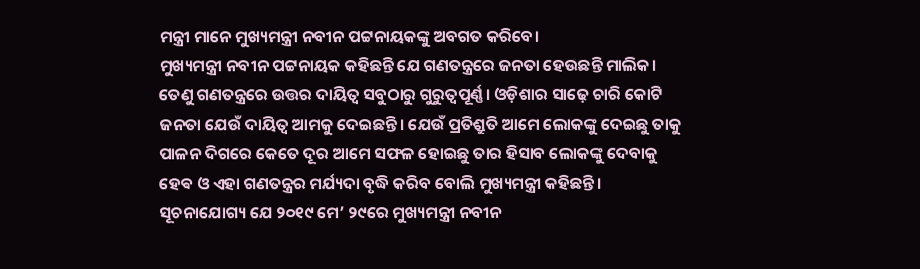ମନ୍ତ୍ରୀ ମାନେ ମୁଖ୍ୟମନ୍ତ୍ରୀ ନବୀନ ପଟ୍ଟନାୟକଙ୍କୁ ଅବଗତ କରିବେ।
ମୁଖ୍ୟମନ୍ତ୍ରୀ ନବୀନ ପଟ୍ଟନାୟକ କହିଛନ୍ତି ଯେ ଗଣତନ୍ତ୍ରରେ ଜନତା ହେଉଛନ୍ତି ମାଲିକ। ତେଣୁ ଗଣତନ୍ତ୍ରରେ ଉତ୍ତର ଦାୟିତ୍ୱ ସବୁଠାରୁ ଗୁରୁତ୍ୱପୂର୍ଣ୍ଣ। ଓଡ଼ିଶାର ସାଢ଼େ ଚାରି କୋଟି ଜନତା ଯେଉଁ ଦାୟିତ୍ୱ ଆମକୁ ଦେଇଛନ୍ତି। ଯେଉଁ ପ୍ରତିଶ୍ରୁତି ଆମେ ଲୋକଙ୍କୁ ଦେଇଛୁ ତାକୁ ପାଳନ ଦିଗରେ କେତେ ଦୂର ଆମେ ସଫଳ ହୋଇଛୁ ତାର ହିସାବ ଲୋକଙ୍କୁ ଦେବାକୁ ହେଵ ଓ ଏହା ଗଣତନ୍ତ୍ରର ମର୍ଯ୍ୟଦା ବୃଦ୍ଧି କରିବ ବୋଲି ମୁଖ୍ୟମନ୍ତ୍ରୀ କହିଛନ୍ତି।
ସୂଚନାଯୋଗ୍ୟ ଯେ ୨୦୧୯ ମେ’ ୨୯ରେ ମୁଖ୍ୟମନ୍ତ୍ରୀ ନବୀନ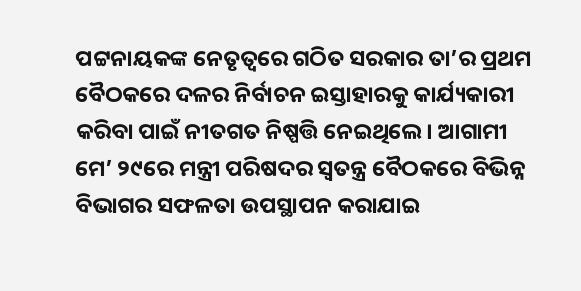ପଟ୍ଟନାୟକଙ୍କ ନେତୃତ୍ବରେ ଗଠିତ ସରକାର ତା’ର ପ୍ରଥମ ବୈଠକରେ ଦଳର ନିର୍ବାଚନ ଇସ୍ତାହାରକୁ କାର୍ଯ୍ୟକାରୀ କରିବା ପାଇଁ ନୀତଗତ ନିଷ୍ପତ୍ତି ନେଇଥିଲେ। ଆଗାମୀ ମେ’ ୨୯ରେ ମନ୍ତ୍ରୀ ପରିଷଦର ସ୍ବତନ୍ତ୍ର ବୈଠକରେ ବିଭିନ୍ନ ବିଭାଗର ସଫଳତା ଉପସ୍ଥାପନ କରାଯାଇ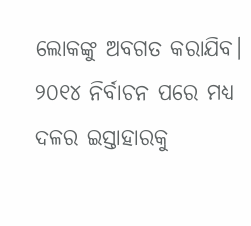ଲୋକଙ୍କୁ ଅବଗତ କରାଯିବ। ୨୦୧୪ ନିର୍ବାଚନ ପରେ ମଧ୍ୟ ଦଳର ଇସ୍ତାହାରକୁ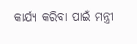କାର୍ଯ୍ୟ କରିବା ପାଇଁ ମନ୍ତ୍ରୀ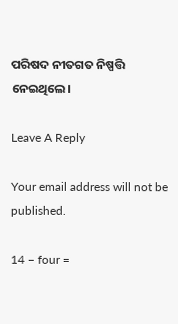ପରିଷଦ ନୀତଗତ ନିଷ୍ପତ୍ତି ନେଇଥିଲେ।

Leave A Reply

Your email address will not be published.

14 − four =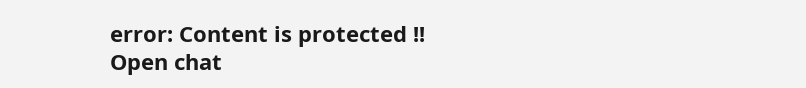error: Content is protected !!
Open chat